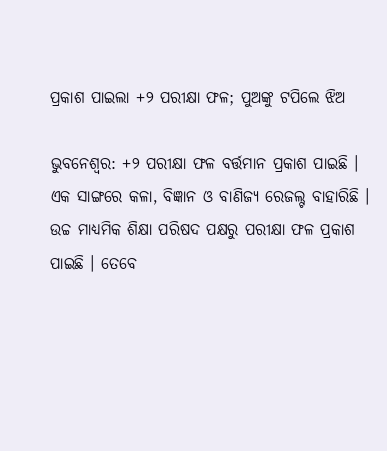ପ୍ରକାଶ ପାଇଲା +୨ ପରୀକ୍ଷା ଫଳ; ପୁଅଙ୍କୁ ଟପିଲେ ଝିଅ

ଭୁବନେଶ୍ୱର: +୨ ପରୀକ୍ଷା ଫଳ ବର୍ତ୍ତମାନ ପ୍ରକାଶ ପାଇଛି । ଏକ ସାଙ୍ଗରେ କଳା, ବିଜ୍ଞାନ ଓ ବାଣିଜ୍ୟ ରେଜଲ୍ଟ ବାହାରିଛି । ଉଚ୍ଚ ମାଧ୍ୟମିକ ଶିକ୍ଷା ପରିଷଦ ପକ୍ଷରୁ ପରୀକ୍ଷା ଫଳ ପ୍ରକାଶ ପାଇଛି । ତେବେ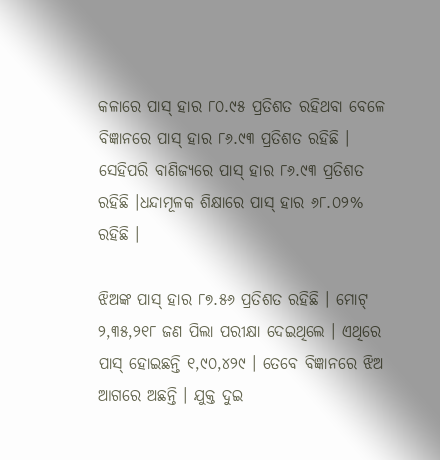କଳାରେ ପାସ୍ ହାର ୮୦.୯୫ ପ୍ରତିଶତ ରହିଥବା ବେଳେ ବିଜ୍ଞାନରେ ପାସ୍ ହାର ୮୬.୯୩ ପ୍ରତିଶତ ରହିଛି । ସେହିପରି ବାଣିଜ୍ୟରେ ପାସ୍ ହାର ୮୬.୯୩ ପ୍ରତିଶତ ରହିଛି ।ଧନ୍ଦାମୂଳକ ଶିକ୍ଷାରେ ପାସ୍ ହାର ୬୮.୦୨% ରହିଛି ।

ଝିଅଙ୍କ ପାସ୍ ହାର ୮୭.୫୬ ପ୍ରତିଶତ ରହିଛି । ମୋଟ୍ ୨,୩୫,୨୧୮ ଜଣ ପିଲା ପରୀକ୍ଷା ଦେଇଥିଲେ । ଏଥିରେ ପାସ୍ ହୋଇଛନ୍ତି ୧,୯୦,୪୨୯ । ତେବେ ବିଜ୍ଞାନରେ ଝିଅ ଆଗରେ ଅଛନ୍ତି । ଯୁକ୍ତ ଦୁଇ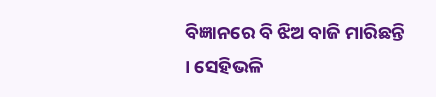ବିଜ୍ଞାନରେ ବି ଝିଅ ବାଜି ମାରିଛନ୍ତି । ସେହିଭଳି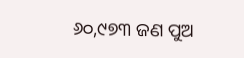୬୦,୯୭୩ ଜଣ ପୁଅ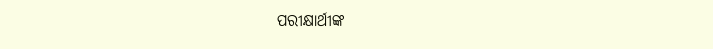ପରୀକ୍ଷାର୍ଥୀଙ୍କ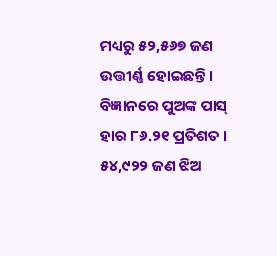ମଧ୍ୟରୁ ୫୨,୫୬୭ ଜଣ ଉତ୍ତୀର୍ଣ୍ଣ ହୋଇଛନ୍ତି । ବିଜ୍ଞାନରେ ପୁଅଙ୍କ ପାସ୍ ହାର ୮୬.୨୧ ପ୍ରତିଶତ । ୫୪,୯୨୨ ଜଣ ଝିଅ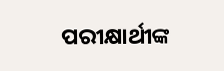ପରୀକ୍ଷାର୍ଥୀଙ୍କ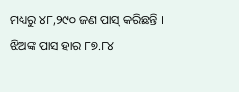ମଧ୍ୟରୁ ୪୮,୨୯୦ ଜଣ ପାସ୍ କରିଛନ୍ତି । ଝିଅଙ୍କ ପାସ ହାର ୮୭.୮୪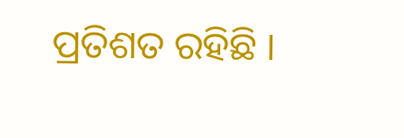ପ୍ରତିଶତ ରହିଛି ।